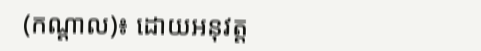(កណ្ដាល)៖ ដោយអនុវត្ត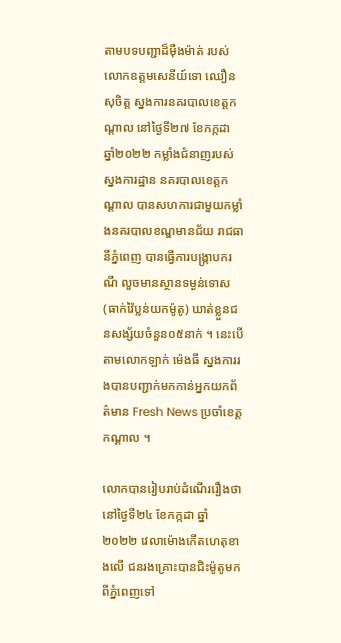តាមបទបញ្ជាដ៏ម៉ឺងម៉ាត់ របស់លោកឧត្តមសេនីយ៍ទោ ឈឿន សុចិត្ត ស្នងការនគរបាលខេត្តកណ្តាល នៅថ្ងៃទី២៧ ខែកក្កដា ឆ្នាំ២០២២ កម្លាំងជំនាញរបស់ស្នងការដ្ឋាន នគរបាលខេត្តកណ្តាល បានសហការជាមួយកម្លាំងនគរបាលខណ្ឌមានជ័យ រាជធានីភ្នំពេញ បានធ្វើការបង្ក្រាបករណី លួចមានស្ថានទម្ងន់ទោស (ធាក់វ៉ៃប្លន់យកម៉ូតូ) ឃាត់ខ្លួនជនសង្ស័យចំនួន០៥នាក់ ។ នេះបើតាមលោកឡាក់ ម៉េងធី ស្នងការរងបានបញ្ជាក់មកកាន់អ្នកយកព័ត៌មាន Fresh News ប្រចាំខេត្តកណ្ដាល ។

លោកបានរៀបរាប់ដំណើររឿងថា នៅថ្ងៃទី២៤ ខែកក្កដា ឆ្នាំ២០២២ វេលាម៉ោងកើតហេតុខាងលើ ជនរងគ្រោះបានជិះម៉ូតូមកពីភ្នំពេញទៅ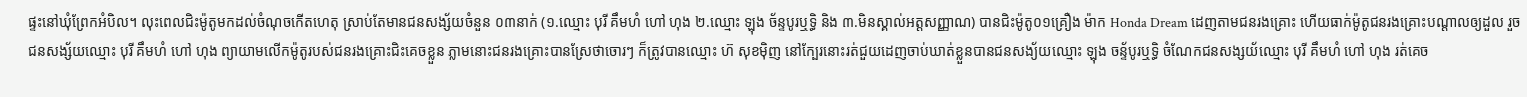ផ្ទះនៅឃុំព្រែកអំបិល។ លុះពេលជិះម៉ូតូមកដល់ចំណុចកើតហេតុ ស្រាប់តែមានជនសង្ស័យចំនួន ០៣នាក់ (១.ឈ្មោះ បុរី គឹមហំ ហៅ ហុង ២.ឈ្មោះ ឡុង ច័ន្ទបូរឬទ្ធិ និង ៣.មិនស្គាល់អត្តសញ្ញាណ) បានជិះម៉ូតូ០១គ្រឿង ម៉ាក Honda Dream ដេញតាមជនរងគ្រោះ ហើយធាក់ម៉ូតូជនរងគ្រោះបណ្ដាលឲ្យដួល រួចជនសង្ស័យឈ្មោះ បុរី គឹមហំ ហៅ ហុង ព្យាយាមលើកម៉ូតូរបស់ជនរងគ្រោះជិះគេចខ្លួន ភ្លាមនោះជនរងគ្រោះបានស្រែថាចោរៗ ក៏ត្រូវបានឈ្មោះ ហ៊ សុខម៉ិញ នៅក្បែរនោះរត់ជួយដេញចាប់ឃាត់ខ្លួនបានជនសង្យ័យឈ្មោះ ឡុង ចន្ទ័បូរឬទ្ធិ ចំណែកជនសង្សយ័ឈ្មោះ បុរី គឹមហំ ហៅ ហុង រត់គេច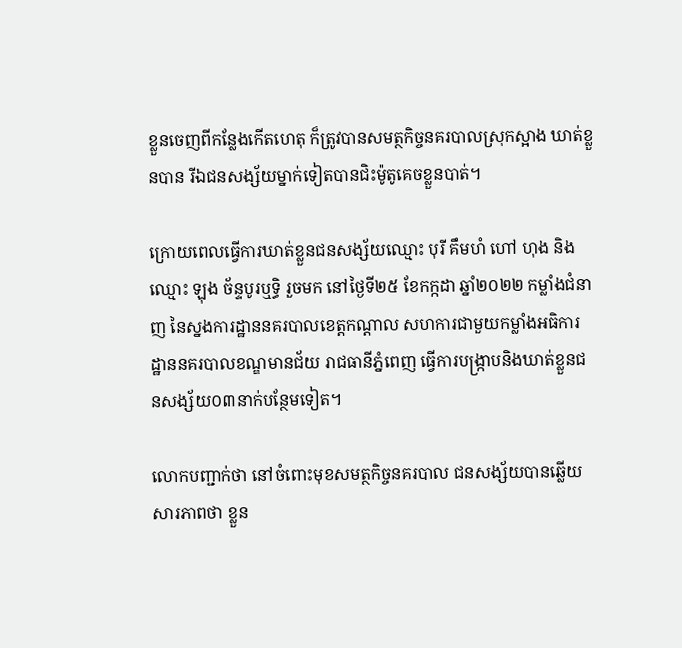ខ្លួនចេញពីកន្លែងកើតហេតុ ក៏ត្រូវបានសមត្ថកិច្ចនគរបាលស្រុកស្អាង ឃាត់ខ្លួនបាន រីឯជនសង្ស័យម្នាក់ទៀតបានជិះម៉ូតូគេចខ្លួនបាត់។

ក្រោយពេលធ្វើការឃាត់ខ្លួនជនសង្ស័យឈ្មោះ បុរី គឹមហំ ហៅ ហុង និងឈ្មោះ ឡុង ច័ន្ទបូរឬទ្ធិ រួចមក នៅថ្ងៃទី២៥ ខែកក្កដា ឆ្នាំ២០២២ កម្លាំងជំនាញ នៃស្នងការដ្ឋាននគរបាលខេត្តកណ្ដាល សហការជាមួយកម្លាំងអធិការដ្ឋាននគរបាលខណ្ឌមានជ័យ រាជធានីភ្នំពេញ ធ្វើការបង្ក្រាបនិងឃាត់ខ្លួនជនសង្ស័យ០៣នាក់បន្ថែមទៀត។

លោកបញ្ជាក់ថា នៅចំពោះមុខសមត្ថកិច្ចនគរបាល ជនសង្ស័យបានឆ្លើយសារភាពថា ខ្លួន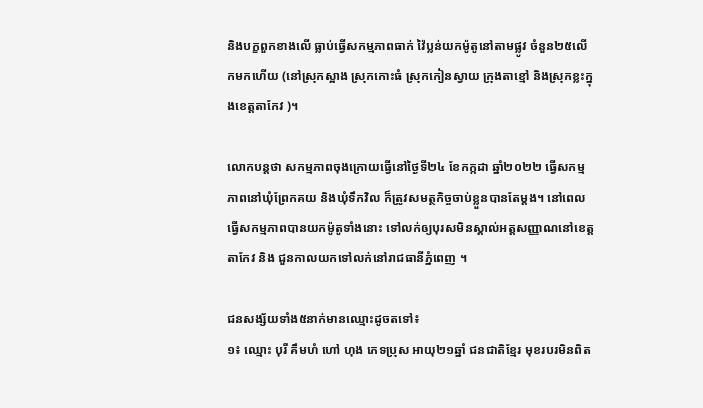និងបក្ខពួកខាងលើ ធ្លាប់ធ្វើសកម្មភាពធាក់ វ៉ៃប្លន់យកម៉ូតូនៅតាមផ្លូវ ចំនួន២៥លើកមកហើយ (នៅស្រុកស្អាង ស្រុកកោះធំ ស្រុកកៀនស្វាយ ក្រុងតាខ្មៅ និងស្រុកខ្លះក្នុងខេត្តតាកែវ )។

លោកបន្តថា សកម្មភាពចុងក្រោយធ្វើនៅថ្ងៃទី២៤ ខែកក្កដា ឆ្នាំ២០២២ ធ្វើសកម្មភាពនៅឃុំព្រែកគយ និងឃុំទឹកវិល ក៏ត្រូវសមត្ថកិច្ចចាប់ខ្លួនបានតែម្ដង។ នៅពេលធ្វើសកម្មភាពបានយកម៉ូតូទាំងនោះ ទៅលក់ឲ្យបុរសមិនស្គាល់អត្តសញ្ញាណនៅខេត្តតាកែវ និង ជួនកាលយកទៅលក់នៅរាជធានីភ្នំពេញ ។

ជនសង្ស័យទាំង៥នាក់មានឈ្មោះដូចតទៅ៖
១៖ ឈ្មោះ បុរី គឹមហំ ហៅ ហុង ភេទប្រុស អាយុ២១ឆ្នាំ ជនជាតិខ្មែរ មុខរបរមិនពិត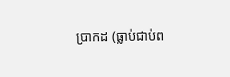ប្រាកដ (ធ្លាប់ជាប់ព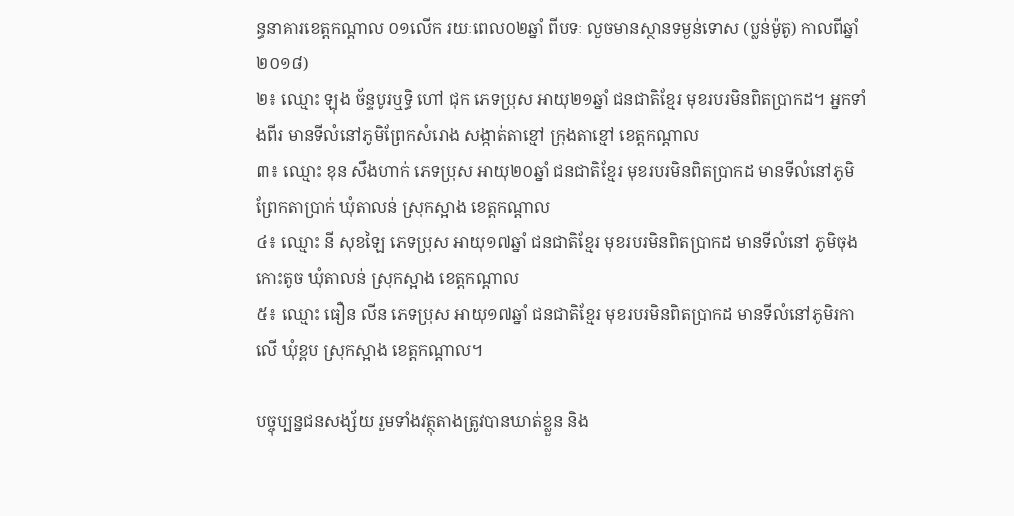ន្ធនាគារខេត្តកណ្ដាល ០១លើក រយៈពេល០២ឆ្នាំ ពីបទៈ លួចមានស្ថានទម្ងន់ទោស (ប្លន់ម៉ូតូ) កាលពីឆ្នាំ២០១៨)
២៖ ឈ្មោះ ឡុង ច័ន្ទបូរឬទ្ធិ ហៅ ជុក ភេទប្រុស អាយុ២១ឆ្នាំ ជនជាតិខ្មែរ មុខរបរមិនពិតប្រាកដ។ អ្នកទាំងពីរ មានទីលំនៅភូមិព្រែកសំរោង សង្កាត់តាខ្មៅ ក្រុងតាខ្មៅ ខេត្តកណ្ដាល
៣៖ ឈ្មោះ ខុន សឹងហាក់ ភេទប្រុស អាយុ២០ឆ្នាំ ជនជាតិខ្មែរ មុខរបរមិនពិតប្រាកដ មានទីលំនៅភូមិព្រែកតាប្រាក់ ឃុំតាលន់ ស្រុកស្អាង ខេត្តកណ្ដាល
៤៖ ឈ្មោះ នី សុខឡៃ ភេទប្រុស អាយុ១៧ឆ្នាំ ជនជាតិខ្មែរ មុខរបរមិនពិតប្រាកដ មានទីលំនៅ ភូមិចុងកោះតូច ឃុំតាលន់ ស្រុកស្អាង ខេត្តកណ្ដាល
៥៖ ឈ្មោះ ធឿន លីន ភេទប្រុស អាយុ១៧ឆ្នាំ ជនជាតិខ្មែរ មុខរបរមិនពិតប្រាកដ មានទីលំនៅភូមិរកាលើ ឃុំខ្ពប ស្រុកស្អាង ខេត្តកណ្ដាល។

បច្ចុប្បន្នជនសង្ស័យ រួមទាំងវត្ថុតាងត្រូវបានឃាត់ខ្លួន និង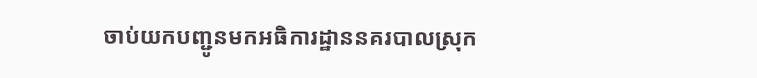ចាប់យកបញ្ជូនមកអធិការដ្ឋាននគរបាលស្រុក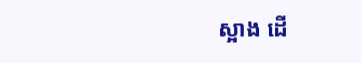ស្អាង ដើ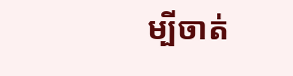ម្បីចាត់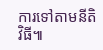ការទៅតាមនីតិវិធី៕